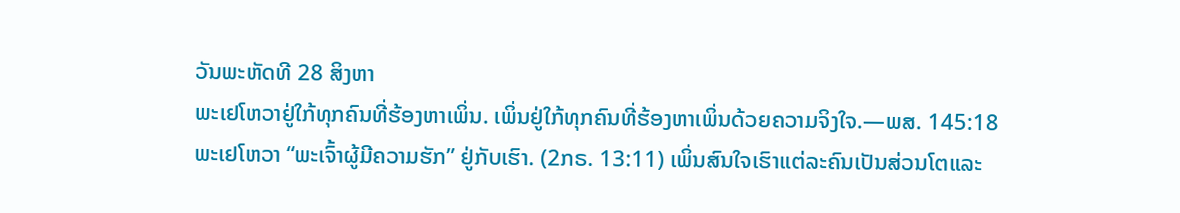ວັນພະຫັດທີ 28 ສິງຫາ
ພະເຢໂຫວາຢູ່ໃກ້ທຸກຄົນທີ່ຮ້ອງຫາເພິ່ນ. ເພິ່ນຢູ່ໃກ້ທຸກຄົນທີ່ຮ້ອງຫາເພິ່ນດ້ວຍຄວາມຈິງໃຈ.—ພສ. 145:18
ພະເຢໂຫວາ “ພະເຈົ້າຜູ້ມີຄວາມຮັກ” ຢູ່ກັບເຮົາ. (2ກຣ. 13:11) ເພິ່ນສົນໃຈເຮົາແຕ່ລະຄົນເປັນສ່ວນໂຕແລະ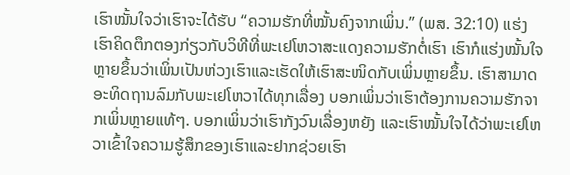ເຮົາໝັ້ນໃຈວ່າເຮົາຈະໄດ້ຮັບ “ຄວາມຮັກທີ່ໝັ້ນຄົງຈາກເພິ່ນ.” (ພສ. 32:10) ແຮ່ງເຮົາຄິດຕຶກຕອງກ່ຽວກັບວິທີທີ່ພະເຢໂຫວາສະແດງຄວາມຮັກຕໍ່ເຮົາ ເຮົາກໍແຮ່ງໝັ້ນໃຈຫຼາຍຂຶ້ນວ່າເພິ່ນເປັນຫ່ວງເຮົາແລະເຮັດໃຫ້ເຮົາສະໜິດກັບເພິ່ນຫຼາຍຂຶ້ນ. ເຮົາສາມາດອະທິດຖານລົມກັບພະເຢໂຫວາໄດ້ທຸກເລື່ອງ ບອກເພິ່ນວ່າເຮົາຕ້ອງການຄວາມຮັກຈາກເພິ່ນຫຼາຍແທ້ໆ. ບອກເພິ່ນວ່າເຮົາກັງວົນເລື່ອງຫຍັງ ແລະເຮົາໝັ້ນໃຈໄດ້ວ່າພະເຢໂຫວາເຂົ້າໃຈຄວາມຮູ້ສຶກຂອງເຮົາແລະຢາກຊ່ວຍເຮົາ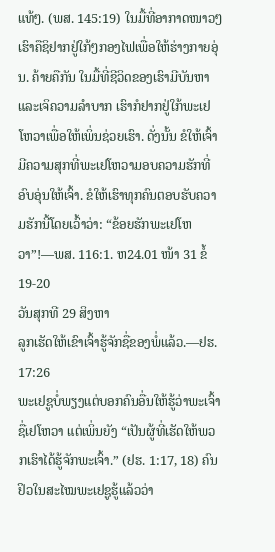ແທ້ໆ. (ພສ. 145:19) ໃນມື້ທີ່ອາກາດໜາວໆເຮົາຄືຊິຢາກຢູ່ໃກ້ໆກອງໄຟເພື່ອໃຫ້ຮ່າງກາຍອຸ່ນ. ຄ້າຍຄືກັນ ໃນມື້ທີ່ຊີວິດຂອງເຮົາມີບັນຫາແລະເຈິຄວາມລຳບາກ ເຮົາກໍຢາກຢູ່ໃກ້ພະເຢໂຫວາເພື່ອໃຫ້ເພິ່ນຊ່ວຍເຮົາ. ດັ່ງນັ້ນ ຂໍໃຫ້ເຈົ້າມີຄວາມສຸກທີ່ພະເຢໂຫວາມອບຄວາມຮັກທີ່ອົບອຸ່ນໃຫ້ເຈົ້າ. ຂໍໃຫ້ເຮົາທຸກຄົນຕອບຮັບຄວາມຮັກນີ້ໂດຍເວົ້າວ່າ: “ຂ້ອຍຮັກພະເຢໂຫວາ”!—ພສ. 116:1. ຫ24.01 ໜ້າ 31 ຂໍ້ 19-20
ວັນສຸກທີ 29 ສິງຫາ
ລູກເຮັດໃຫ້ເຂົາເຈົ້າຮູ້ຈັກຊື່ຂອງພໍ່ແລ້ວ.—ຢຮ. 17:26
ພະເຢຊູບໍ່ພຽງແຕ່ບອກຄົນອື່ນໃຫ້ຮູ້ວ່າພະເຈົ້າຊື່ເຢໂຫວາ ແຕ່ເພິ່ນຍັງ “ເປັນຜູ້ທີ່ເຮັດໃຫ້ພວກເຮົາໄດ້ຮູ້ຈັກພະເຈົ້າ.” (ຢຮ. 1:17, 18) ຄົນຢິວໃນສະໄໝພະເຢຊູຮູ້ແລ້ວວ່າ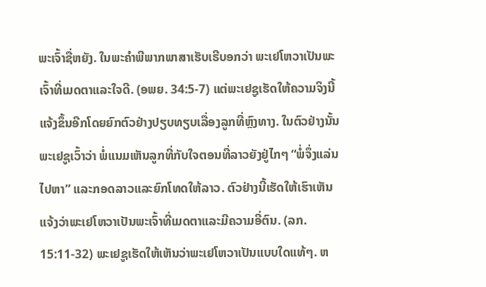ພະເຈົ້າຊື່ຫຍັງ. ໃນພະຄຳພີພາກພາສາເຮັບເຣີບອກວ່າ ພະເຢໂຫວາເປັນພະເຈົ້າທີ່ເມດຕາແລະໃຈດີ. (ອພຍ. 34:5-7) ແຕ່ພະເຢຊູເຮັດໃຫ້ຄວາມຈິງນີ້ແຈ້ງຂຶ້ນອີກໂດຍຍົກຕົວຢ່າງປຽບທຽບເລື່ອງລູກທີ່ຫຼົງທາງ. ໃນຕົວຢ່າງນັ້ນພະເຢຊູເວົ້າວ່າ ພໍ່ແນມເຫັນລູກທີ່ກັບໃຈຕອນທີ່ລາວຍັງຢູ່ໄກໆ “ພໍ່ຈຶ່ງແລ່ນໄປຫາ” ແລະກອດລາວແລະຍົກໂທດໃຫ້ລາວ. ຕົວຢ່າງນີ້ເຮັດໃຫ້ເຮົາເຫັນແຈ້ງວ່າພະເຢໂຫວາເປັນພະເຈົ້າທີ່ເມດຕາແລະມີຄວາມອີ່ຕົນ. (ລກ. 15:11-32) ພະເຢຊູເຮັດໃຫ້ເຫັນວ່າພະເຢໂຫວາເປັນແບບໃດແທ້ໆ. ຫ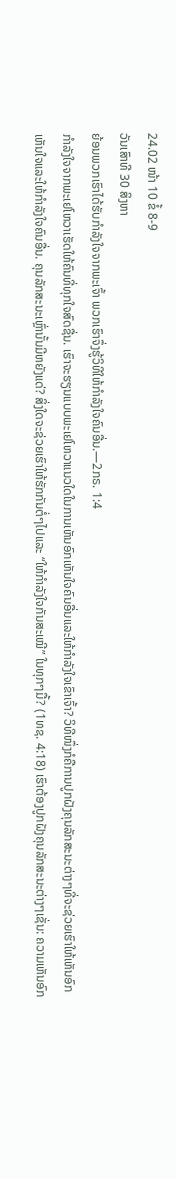24.02 ໜ້າ 10 ຂໍ້ 8-9
ວັນເສົາທີ 30 ສິງຫາ
ຍ້ອນພວກເຮົາໄດ້ຮັບກຳລັງໃຈຈາກພະເຈົ້າ ພວກເຮົາຈຶ່ງຮູ້ວິທີໃຫ້ກຳລັງໃຈຄົນອື່ນ.—2ກຣ. 1:4
ກຳລັງໃຈຈາກພະເຢໂຫວາເຮັດໃຫ້ຄົນທີ່ທຸກໃຈສົດຊື່ນ. ເຮົາຈະຮຽນແບບພະເຢໂຫວາແນວໃດໃນການເຫັນອົກເຫັນໃຈຄົນອື່ນແລະໃຫ້ກຳລັງໃຈເຂົາເຈົ້າ? ວິທີໜຶ່ງກໍຄືການປູກຝັງຄຸນລັກສະນະຕ່າງໆທີ່ຈະຊ່ວຍເຮົາໃຫ້ເຫັນອົກເຫັນໃຈແລະໃຫ້ກຳລັງໃຈຄົນອື່ນ. ຄຸນລັກສະນະເຫຼົ່ານັ້ນມີຫຍັງແດ່? ສິ່ງໃດຈະຊ່ວຍເຮົາໃຫ້ຮັກກັນຕໍ່ໆໄປແລະ “ໃຫ້ກຳລັງໃຈກັນສະເໝີ” ໃນທຸກໆມື້? (1ທຊ. 4:18) ເຮົາຕ້ອງປູກຝັງຄຸນລັກສະນະຕ່າງໆເຊັ່ນ: ຄວາມເຫັນອົກ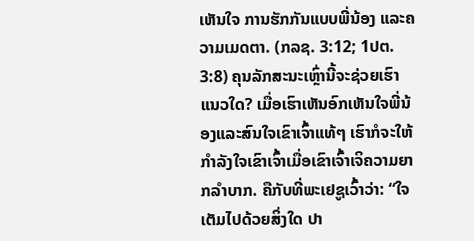ເຫັນໃຈ ການຮັກກັນແບບພີ່ນ້ອງ ແລະຄວາມເມດຕາ. (ກລຊ. 3:12; 1ປຕ. 3:8) ຄຸນລັກສະນະເຫຼົ່ານີ້ຈະຊ່ວຍເຮົາແນວໃດ? ເມື່ອເຮົາເຫັນອົກເຫັນໃຈພີ່ນ້ອງແລະສົນໃຈເຂົາເຈົ້າແທ້ໆ ເຮົາກໍຈະໃຫ້ກຳລັງໃຈເຂົາເຈົ້າເມື່ອເຂົາເຈົ້າເຈິຄວາມຍາກລຳບາກ. ຄືກັບທີ່ພະເຢຊູເວົ້າວ່າ: “ໃຈເຕັມໄປດ້ວຍສິ່ງໃດ ປາ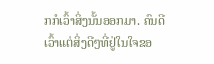ກກໍເວົ້າສິ່ງນັ້ນອອກມາ. ຄົນດີເວົ້າແຕ່ສິ່ງດີໆທີ່ຢູ່ໃນໃຈຂອ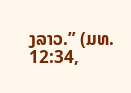ງລາວ.” (ມທ. 12:34,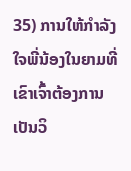35) ການໃຫ້ກຳລັງໃຈພີ່ນ້ອງໃນຍາມທີ່ເຂົາເຈົ້າຕ້ອງການເປັນວິ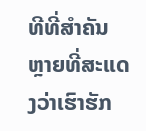ທີທີ່ສຳຄັນຫຼາຍທີ່ສະແດງວ່າເຮົາຮັກ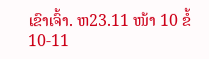ເຂົາເຈົ້າ. ຫ23.11 ໜ້າ 10 ຂໍ້ 10-11